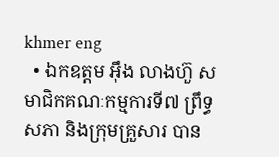khmer eng
  • ឯកឧត្តម អ៊ឹង លាងហ៊ួ សមាជិកគណៈកម្មការទី៧ ព្រឹទ្ធសភា និងក្រុមគ្រួសារ បាន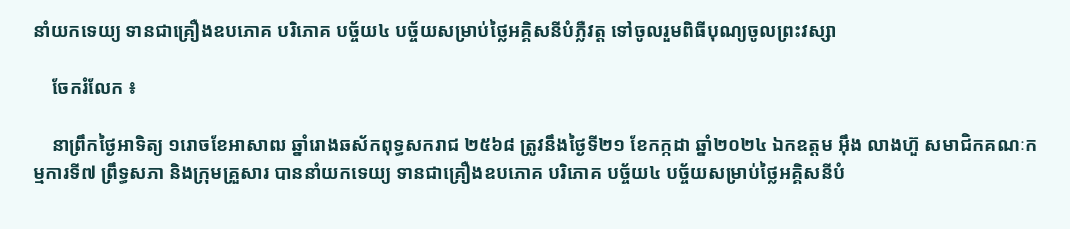នាំយកទេយ្យ ទានជាគ្រឿងឧបភោគ បរិភោគ បច្ច័យ៤ បច្ច័យសម្រាប់ថ្លៃអគ្គិសនីបំភ្លឺវត្ត ទៅចូលរួមពិធីបុណ្យចូលព្រះវស្សា

    ចែករំលែក ៖

    នាព្រឹកថ្ងៃអាទិត្យ ១រោចខែអាសាឍ ឆ្នាំរោងឆស័កពុទ្ធសករាជ ២៥៦៨ ត្រូវនឹងថ្ងៃទី២១ ខែកក្កដា ឆ្នាំ២០២៤ ឯកឧត្តម អ៊ឹង លាងហ៊ួ សមាជិកគណៈកម្មការទី៧ ព្រឹទ្ធសភា និងក្រុមគ្រួសារ បាននាំយកទេយ្យ ទានជាគ្រឿងឧបភោគ បរិភោគ បច្ច័យ៤ បច្ច័យសម្រាប់ថ្លៃអគ្គិសនីបំ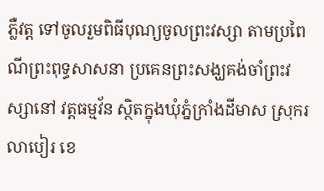ភ្លឺវត្ត ទៅចូលរួមពិធីបុណ្យចូលព្រះវស្សា តាមប្រពៃណីព្រះពុទ្ធសាសនា ប្រគេនព្រះសង្ឃគង់ចាំព្រះវស្សានៅ វត្តធម្មវ័ន ស្ថិតក្នុងឃុំភ្នំក្រាំងដីមាស ស្រុករលាបៀរ ខេ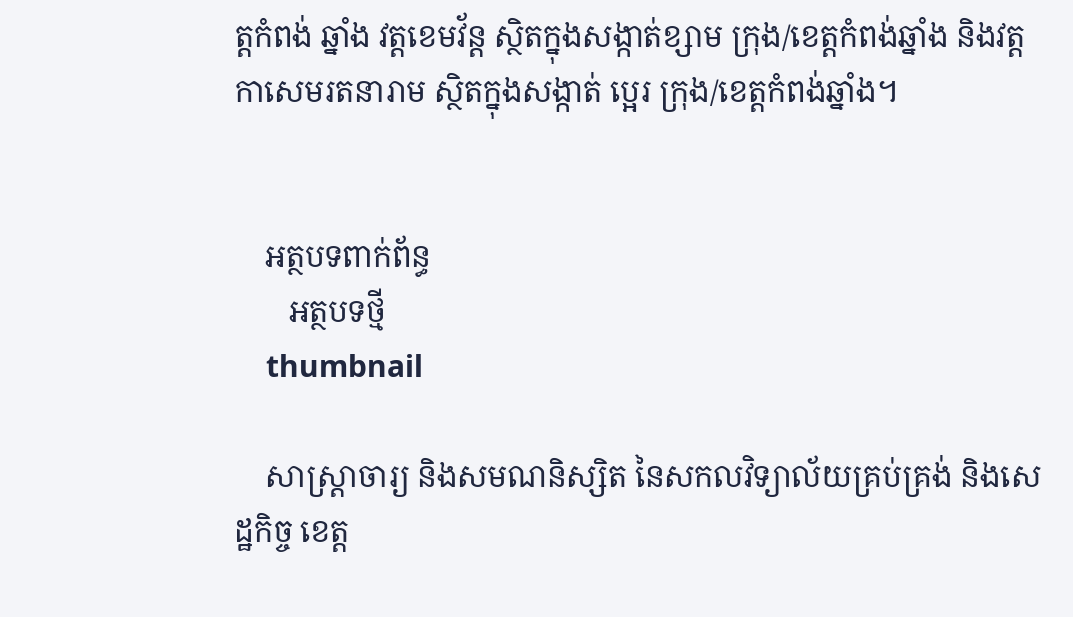ត្តកំពង់ ឆ្នាំង វត្តខេមវ័ន្ត ស្ថិតក្នុងសង្កាត់ខ្សាម ក្រុង/ខេត្តកំពង់ឆ្នាំង និងវត្តកាសេមរតនារាម ស្ថិតក្នុងសង្កាត់ ប្អេរ ក្រុង/ខេត្តកំពង់ឆ្នាំង។


    អត្ថបទពាក់ព័ន្ធ
       អត្ថបទថ្មី
    thumbnail

    សាស្រ្តាចារ្យ និងសមណនិស្សិត នៃសកលវិទ្យាល័យគ្រប់គ្រង់ និងសេដ្ឋកិច្ច ខេត្ត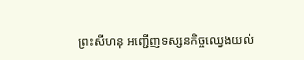ព្រះសីហនុ អញ្ជើញទស្សនកិច្ចឈ្វេងយល់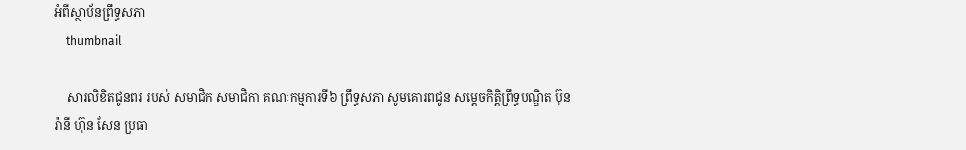អំពីស្ថាប័នព្រឹទ្ធសភា
    thumbnail

    សារលិខិតជូនពរ របស់ សមាជិក សមាជិកា គណៈកម្មការទី៦ ព្រឹទ្ធសភា សូមគោរពជូន សម្តេចកិត្តិព្រឹទ្ធបណ្ឌិត ប៊ុន រ៉ានី ហ៊ុន សែន ប្រធា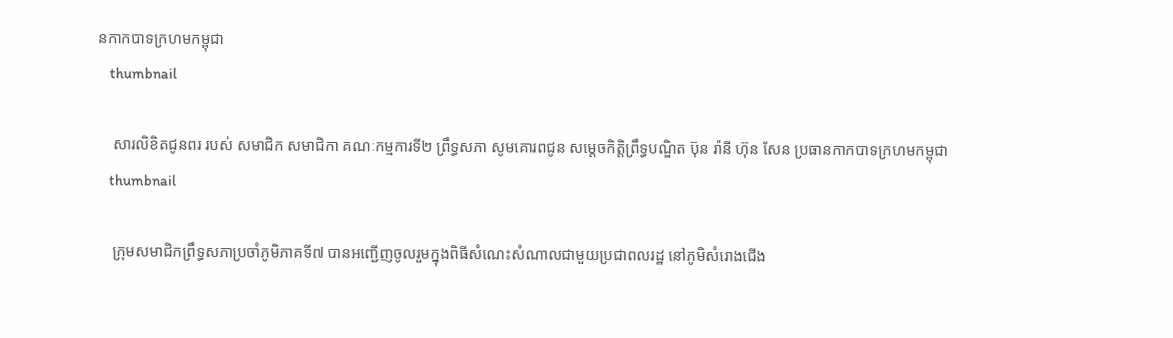នកាកបាទក្រហមកម្ពុជា
    thumbnail

    សារលិខិតជូនពរ របស់ សមាជិក សមាជិកា គណៈកម្មការទី២ ព្រឹទ្ធសភា សូមគោរពជូន សម្តេចកិត្តិព្រឹទ្ធបណ្ឌិត ប៊ុន រ៉ានី ហ៊ុន សែន ប្រធានកាកបាទក្រហមកម្ពុជា
    thumbnail

    ក្រុមសមាជិកព្រឹទ្ធសភាប្រចាំភូមិភាគទី៧ បានអញ្ជើញចូលរួមក្នុងពិធីសំណេះសំណាលជាមួយប្រជាពលរដ្ឋ នៅភូមិសំរោងជើង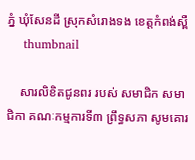ភ្នំ ឃុំសែនដី ស្រុកសំរោងទង ខេត្តកំពង់ស្ពឺ
    thumbnail

    សារលិខិតជូនពរ របស់ សមាជិក សមាជិកា គណៈកម្មការទី៣ ព្រឹទ្ធសភា សូមគោរ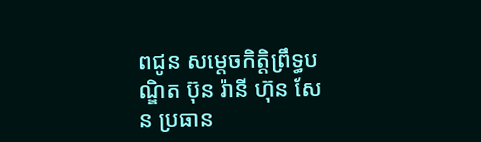ពជូន សម្តេចកិត្តិព្រឹទ្ធបណ្ឌិត ប៊ុន រ៉ានី ហ៊ុន សែន ប្រធាន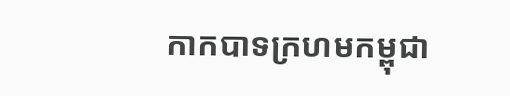កាកបាទក្រហមកម្ពុជា